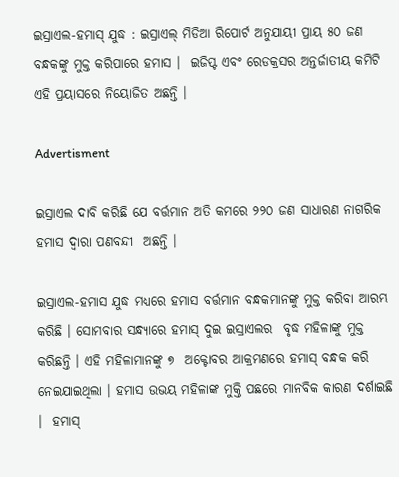ଇସ୍ରାଏଲ-ହମାସ୍ ଯୁଦ୍ଧ : ଇସ୍ରାଏଲ୍ ମିଡିଆ ରିପୋର୍ଟ ଅନୁଯାୟୀ ପ୍ରାୟ ୫୦ ଜଣ ବନ୍ଧକଙ୍କୁ ମୁକ୍ତ କରିପାରେ ହମାସ ।  ଇଜିପ୍ଟ ଏବଂ ରେଡକ୍ରସର ଅନ୍ତର୍ଜାତୀୟ କମିଟି ଏହି ପ୍ରୟାସରେ ନିୟୋଜିତ ଅଛନ୍ତି ।

Advertisment

ଇସ୍ରାଏଲ ଦାବି କରିଛି ଯେ ବର୍ତ୍ତମାନ ଅତି କମରେ ୨୨୦ ଜଣ ସାଧାରଣ ନାଗରିକ ହମାସ ଦ୍ଵାରା ପଣବନ୍ଦୀ  ଅଛନ୍ତି ।

ଇସ୍ରାଏଲ-ହମାସ ଯୁଦ୍ଧ ମଧ୍ୟରେ ହମାସ ବର୍ତ୍ତମାନ ବନ୍ଧକମାନଙ୍କୁ ମୁକ୍ତ କରିବା ଆରମ୍ଭ କରିଛି । ସୋମବାର ସନ୍ଧ୍ୟାରେ ହମାସ୍ ଦୁଇ ଇସ୍ରାଏଲର  ବୃଦ୍ଧ ମହିଳାଙ୍କୁ ମୁକ୍ତ କରିଛନ୍ତି । ଏହି ମହିଳାମାନଙ୍କୁ ୭  ଅକ୍ଟୋବର ଆକ୍ରମଣରେ ହମାସ୍ ବନ୍ଧକ କରି ନେଇଯାଇଥିଲା । ହମାସ ଉଭୟ ମହିଳାଙ୍କ ମୁକ୍ତି ପଛରେ ମାନବିକ କାରଣ ଦର୍ଶାଇଛି ।  ହମାସ୍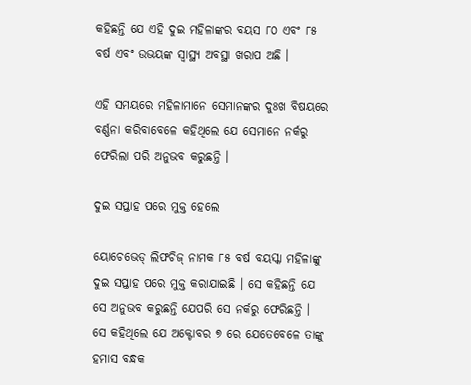କହିଛନ୍ତି ଯେ ଏହି ଦୁଇ ମହିଳାଙ୍କର ବୟସ ୮୦ ଏବଂ ୮୫ ବର୍ଷ ଏବଂ ଉଭୟଙ୍କ ସ୍ୱାସ୍ଥ୍ୟ ଅବସ୍ଥା ଖରାପ ଅଛି ।

ଏହି ସମୟରେ ମହିଳାମାନେ ସେମାନଙ୍କର ଦୁଃଖ ବିଷୟରେ ବର୍ଣ୍ଣନା କରିବାବେଳେ କହିଥିଲେ ଯେ ସେମାନେ ନର୍କରୁ ଫେରିଲା ପରି ଅନୁଭବ କରୁଛନ୍ତି ।

ଦୁଇ ସପ୍ତାହ ପରେ ମୁକ୍ତ ହେଲେ

ୟୋଚେଭେଡ୍ ଲିଫଚିଜ୍ ନାମକ ୮୫ ବର୍ଷ ବୟସ୍କା ମହିଳାଙ୍କୁ ଦୁଇ ସପ୍ତାହ ପରେ ମୁକ୍ତ କରାଯାଇଛି । ସେ କହିଛନ୍ତି ଯେ ସେ ଅନୁଭବ କରୁଛନ୍ତି ଯେପରି ସେ ନର୍କରୁ ଫେରିଛନ୍ତି । ସେ କହିଥିଲେ ଯେ ଅକ୍ଟୋବର ୭ ରେ ଯେତେବେଳେ ତାଙ୍କୁ ହମାସ ବନ୍ଧକ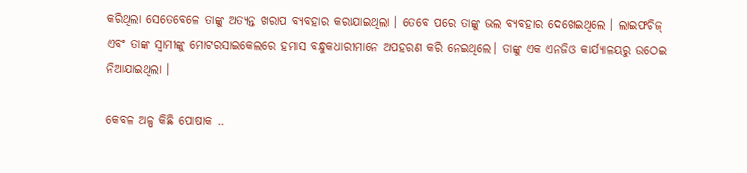କରିଥିଲା ସେତେବେଳେ ତାଙ୍କୁ ଅତ୍ୟନ୍ତ ଖରାପ ବ୍ୟବହାର କରାଯାଇଥିଲା । ତେବେ ପରେ ତାଙ୍କୁ ଭଲ ବ୍ୟବହାର ଦେଖେଇଥିଲେ । ଲାଇଫଚିଜ୍ ଏବଂ ତାଙ୍କ ସ୍ୱାମୀଙ୍କୁ ମୋଟରସାଇକେଲରେ ହମାସ ବନ୍ଧୁକଧାରୀମାନେ ଅପହରଣ କରି ନେଇଥିଲେ। ତାଙ୍କୁ ଏକ ଏନଜିଓ କାର୍ଯ୍ୟାଳୟରୁ ଉଠେଇ ନିଆଯାଇଥିଲା ।

କେବଳ ଅଳ୍ପ କିଛି ପୋଷାକ ..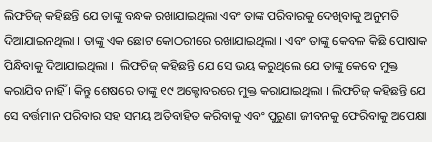ଲିଫଚିଜ୍ କହିଛନ୍ତି ଯେ ତାଙ୍କୁ ବନ୍ଧକ ରଖାଯାଇଥିଲା ଏବଂ ତାଙ୍କ ପରିବାରକୁ ଦେଖିବାକୁ ଅନୁମତି ଦିଆଯାଇନଥିଲା । ତାଙ୍କୁ ଏକ ଛୋଟ କୋଠରୀରେ ରଖାଯାଇଥିଲା । ଏବଂ ତାଙ୍କୁ କେବଳ କିଛି ପୋଷାକ ପିନ୍ଧିବାକୁ ଦିଆଯାଇଥିଲା ।  ଲିଫଚିଜ୍ କହିଛନ୍ତି ଯେ ସେ ଭୟ କରୁଥିଲେ ଯେ ତାଙ୍କୁ କେବେ ମୁକ୍ତ କରାଯିବ ନାହିଁ । କିନ୍ତୁ ଶେଷରେ ତାଙ୍କୁ ୧୯ ଅକ୍ଟୋବରରେ ମୁକ୍ତ କରାଯାଇଥିଲା । ଲିଫଚିଜ୍ କହିଛନ୍ତି ଯେ ସେ ବର୍ତ୍ତମାନ ପରିବାର ସହ ସମୟ ଅତିବାହିତ କରିବାକୁ ଏବଂ ପୁରୁଣା ଜୀବନକୁ ଫେରିବାକୁ ଅପେକ୍ଷା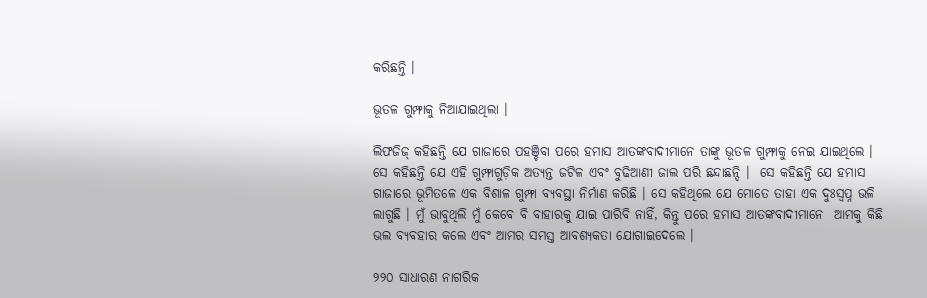କରିଛନ୍ତି ।

ଭୂତଳ ଗୁମ୍ଫାକୁ ନିଆଯାଇଥିଲା ।

ଲିଫଜିଜ୍ କହିଛନ୍ତି ଯେ ଗାଜାରେ ପହଞ୍ଚିବା ପରେ ହମାସ ଆତଙ୍କବାଦୀମାନେ ତାଙ୍କୁ ଭୂତଳ ଗୁମ୍ଫାକୁ ନେଇ ଯାଇଥିଲେ । ସେ କହିଛନ୍ତି ଯେ ଏହି ଗୁମ୍ଫାଗୁଡ଼ିକ ଅତ୍ୟନ୍ତ ଜଟିଳ ଏବଂ ବୁଢିଆଣୀ ଜାଲ ପରି ଛନ୍ଦାଛନ୍ଦି ।  ସେ କହିଛନ୍ତି ଯେ ହମାସ ଗାଜାରେ ଭୂମିତଳେ ଏକ ବିଶାଳ ଗୁମ୍ଫା ବ୍ୟବସ୍ଥା ନିର୍ମାଣ କରିଛି । ସେ କହିଥିଲେ ଯେ ମୋତେ ତାହା ଏକ ଦୁଃସ୍ଵପ୍ନ ଭଳି ଲାଗୁଛି । ମୁଁ ଭାବୁଥିଲି ମୁଁ କେବେ ବି ବାହାରକୁ ଯାଇ ପାରିବି ନାହିଁ, କିନ୍ତୁ ପରେ ହମାସ ଆତଙ୍କବାଦୀମାନେ  ଆମକୁ କିଛି ଭଲ ବ୍ୟବହାର କଲେ ଏବଂ ଆମର ସମସ୍ତ ଆବଶ୍ୟକତା ଯୋଗାଇଦେଲେ ।

୨୨୦ ସାଧାରଣ ନାଗରିକ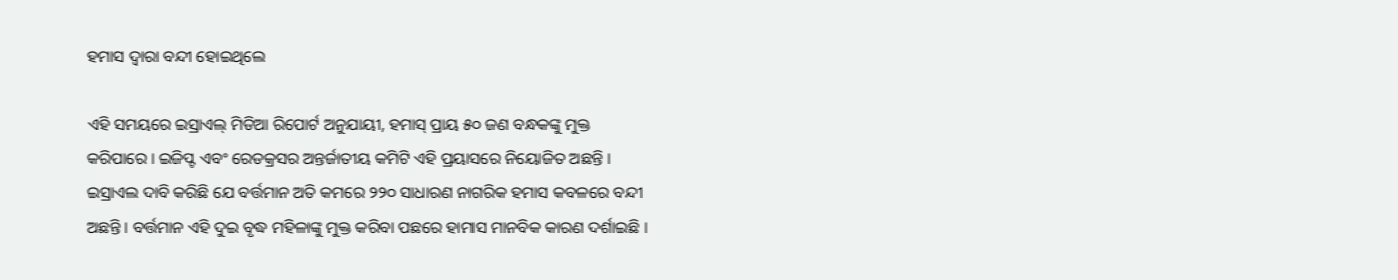ହମାସ ଦ୍ୱାରା ବନ୍ଦୀ ହୋଇଥିଲେ

ଏହି ସମୟରେ ଇସ୍ରାଏଲ୍ ମିଡିଆ ରିପୋର୍ଟ ଅନୁଯାୟୀ, ହମାସ୍ ପ୍ରାୟ ୫୦ ଜଣ ବନ୍ଧକଙ୍କୁ ମୁକ୍ତ କରିପାରେ । ଇଜିପ୍ଟ ଏବଂ ରେଡକ୍ରସର ଅନ୍ତର୍ଜାତୀୟ କମିଟି ଏହି ପ୍ରୟାସରେ ନିୟୋଜିତ ଅଛନ୍ତି । ଇସ୍ରାଏଲ ଦାବି କରିଛି ଯେ ବର୍ତ୍ତମାନ ଅତି କମରେ ୨୨୦ ସାଧାରଣ ନାଗରିକ ହମାସ କବଳରେ ବନ୍ଦୀ ଅଛନ୍ତି । ବର୍ତ୍ତମାନ ଏହି ଦୁଇ ବୃଦ୍ଧ ମହିଳାଙ୍କୁ ମୁକ୍ତ କରିବା ପଛରେ ହାମାସ ମାନବିକ କାରଣ ଦର୍ଶାଇଛି ।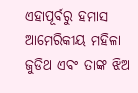ଏହାପୂର୍ବରୁ ହମାସ ଆମେରିକୀୟ ମହିଳା ଜୁଡିଥ ଏବଂ ତାଙ୍କ ଝିଅ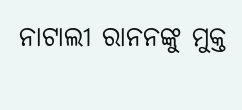ନାଟାଲୀ ରାନନଙ୍କୁ ମୁକ୍ତ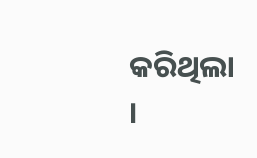କରିଥିଲା ।